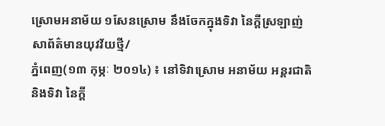ស្រោមអនាម័យ ១សែនស្រោម នឹងចែកក្នុងទិវា នៃក្តីស្រឡាញ់
សាព័ត៌មានយុវវ័យថ្មី/
ភ្នំពេញ(១៣ កុម្ភៈ ២០១៤) ៖ នៅទិវាស្រោម អនាម័យ អន្តរជាតិ និងទិវា នៃក្តី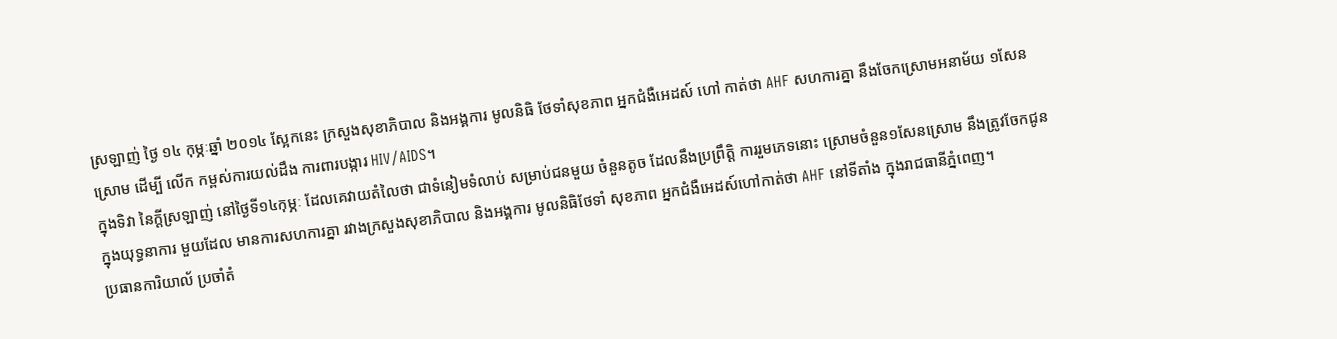ស្រឡាញ់ ថ្ងៃ ១៤ កុម្ភៈឆ្នាំ ២០១៤ ស្អែកនេះ ក្រសួងសុខាភិបាល និងអង្គការ មូលនិធិ ថែទាំសុខភាព អ្នកជំងឺអេដស៍ ហៅ កាត់ថា AHF សហការគ្នា នឹងចែកស្រោមអនាម័យ ១សែនស្រោម ដើម្បី លើក កម្ពស់ការយល់ដឹង ការពារបង្ការ HIV/AIDS។
ក្នុងទិវា នៃក្តីស្រឡាញ់ នៅថ្ងៃទី១៤កុម្ភៈ ដែលគេវាយតំលៃថា ជាទំនៀមទំលាប់ សម្រាប់ជនមួយ ចំនួនតូច ដែលនឹងប្រព្រឹត្តិ ការរួមភេទនោះ ស្រោមចំនួន១សែនស្រោម នឹងត្រូវចែកជូន ក្នុងយុទ្ធនាការ មួយដែល មានការសហការគ្នា រវាងក្រសួងសុខាភិបាល និងអង្គការ មូលនិធិថែទាំ សុខភាព អ្នកជំងឺអេដស៍ហៅកាត់ថា AHF នៅទីតាំង ក្នុងរាជធានីភ្នំពេញ។
ប្រធានការិយាល័ ប្រចាំតំ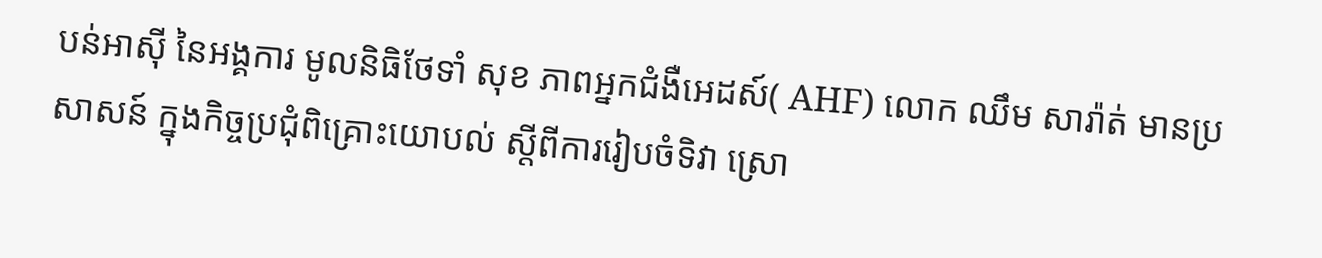បន់អាស៊ី នៃអង្គការ មូលនិធិថែទាំ សុខ ភាពអ្នកជំងឺអេដស៍( AHF) លោក ឈឹម សារ៉ាត់ មានប្រសាសន៍ ក្នុងកិច្ចប្រជុំពិគ្រោះយោបល់ ស្តីពីការរៀបចំទិវា ស្រោ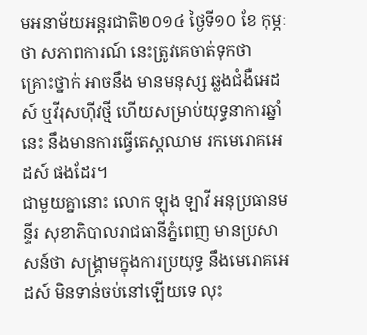មអនាម័យអន្តរជាតិ២០១៤ ថ្ងៃទី១០ ខែ កុម្ភៈថា សភាពការណ៍ នេះត្រូវគេចាត់ទុកថា គ្រោះថ្នាក់ អាចនឹង មានមនុស្ស ឆ្លងជំងឺអេដស៍ ឬវីរុសហ៊ីវថ្មី ហើយសម្រាប់យុទ្ធនាការឆ្នាំនេះ នឹងមានការធ្វើតេស្តឈាម រកមេរោគអេដស៍ ផងដែរ។
ជាមួយគ្នានោះ លោក ឡុង ឡាវី អនុប្រធានមន្ទីរ សុខាភិបាលរាជធានីភ្នំពេញ មានប្រសាសន៍ថា សង្គ្រាមក្នុងការប្រយុទ្ធ នឹងមេរោគអេដស៍ មិនទាន់ចប់នៅឡើយទេ លុះ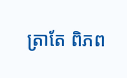ត្រាតែ ពិភព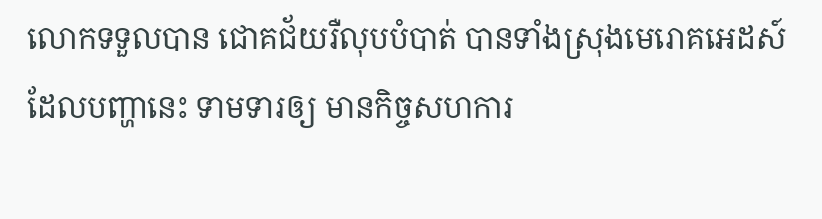លោកទទួលបាន ជោគជ័យរឺលុបបំបាត់ បានទាំងស្រុងមេរោគអេដស៍ ដែលបញ្ហានេះ ទាមទារឲ្យ មានកិច្ចសហការ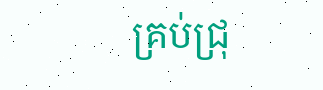គ្រប់ជ្រុ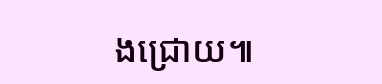ងជ្រោយ៕